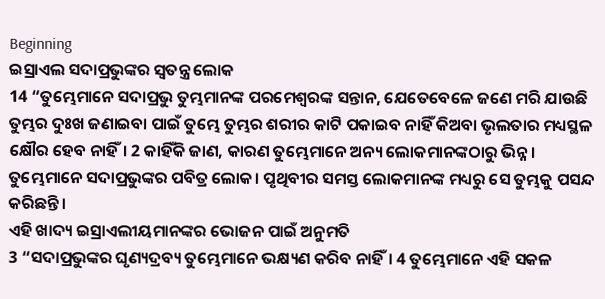Beginning
ଇସ୍ରାଏଲ ସଦାପ୍ରଭୁଙ୍କର ସ୍ୱତନ୍ତ୍ର ଲୋକ
14 “ତୁମ୍ଭେମାନେ ସଦାପ୍ରଭୁ ତୁମ୍ଭମାନଙ୍କ ପରମେଶ୍ୱରଙ୍କ ସନ୍ତାନ, ଯେତେବେଳେ ଜଣେ ମରି ଯାଉଛି ତୁମ୍ଭର ଦୁଃଖ ଜଣାଇବା ପାଇଁ ତୁମ୍ଭେ ତୁମ୍ଭର ଶରୀର କାଟି ପକାଇବ ନାହିଁ କିଅବା ଭୃଲତାର ମଧ୍ୟସ୍ଥଳ କ୍ଷୌର ହେବ ନାହିଁ। 2 କାହିଁକି ଜାଣ, କାରଣ ତୁମ୍ଭେମାନେ ଅନ୍ୟ ଲୋକମାନଙ୍କଠାରୁ ଭିନ୍ନ। ତୁମ୍ଭେମାନେ ସଦାପ୍ରଭୁଙ୍କର ପବିତ୍ର ଲୋକ। ପୃଥିବୀର ସମସ୍ତ ଲୋକମାନଙ୍କ ମଧ୍ୟରୁ ସେ ତୁମ୍ଭକୁ ପସନ୍ଦ କରିଛନ୍ତି।
ଏହି ଖାଦ୍ୟ ଇସ୍ରାଏଲୀୟମାନଙ୍କର ଭୋଜନ ପାଇଁ ଅନୁମତି
3 “ସଦାପ୍ରଭୁଙ୍କର ଘୃଣ୍ୟଦ୍ରବ୍ୟ ତୁମ୍ଭେମାନେ ଭକ୍ଷ୍ୟଣ କରିବ ନାହିଁ। 4 ତୁମ୍ଭେମାନେ ଏହି ସକଳ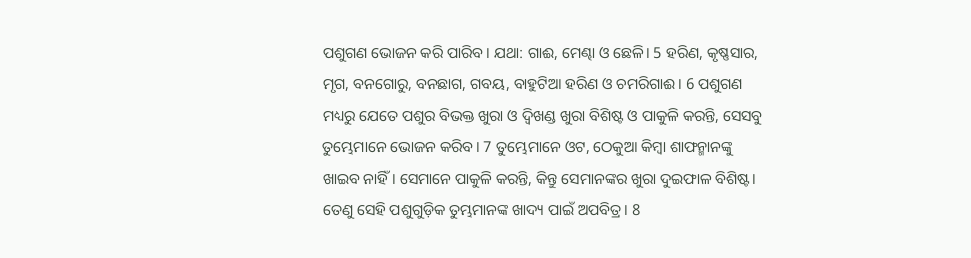ପଶୁଗଣ ଭୋଜନ କରି ପାରିବ। ଯଥା: ଗାଈ, ମେଣ୍ଢା ଓ ଛେଳି। 5 ହରିଣ, କୃଷ୍ଣସାର, ମୃଗ, ବନଗୋରୁ, ବନଛାଗ, ଗବୟ, ବାହୁଟିଆ ହରିଣ ଓ ଚମରିଗାଈ। 6 ପଶୁଗଣ ମଧ୍ୟରୁ ଯେତେ ପଶୁର ବିଭକ୍ତ ଖୁରା ଓ ଦ୍ୱିଖଣ୍ଡ ଖୁରା ବିଶିଷ୍ଟ ଓ ପାକୁଳି କରନ୍ତି, ସେସବୁ ତୁମ୍ଭେମାନେ ଭୋଜନ କରିବ। 7 ତୁମ୍ଭେମାନେ ଓଟ, ଠେକୁଆ କିମ୍ବା ଶାଫନ୍ମାନଙ୍କୁ ଖାଇବ ନାହିଁ। ସେମାନେ ପାକୁଳି କରନ୍ତି, କିନ୍ତୁ ସେମାନଙ୍କର ଖୁରା ଦୁଇଫାଳ ବିଶିଷ୍ଟ। ତେଣୁ ସେହି ପଶୁଗୁଡ଼ିକ ତୁମ୍ଭମାନଙ୍କ ଖାଦ୍ୟ ପାଇଁ ଅପବିତ୍ର। 8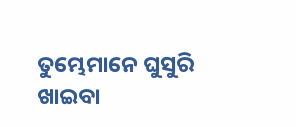ତୁମ୍ଭେମାନେ ଘୁସୁରି ଖାଇବା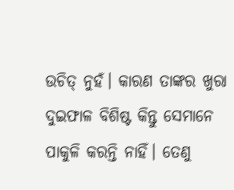ଉଚିତ୍ ନୁହଁ। କାରଣ ତାଙ୍କର ଖୁରା ଦୁଇଫାଳ ବିଶିଷ୍ଟ କିନ୍ତୁ ସେମାନେ ପାକୁଳି କରନ୍ତି ନାହିଁ। ତେଣୁ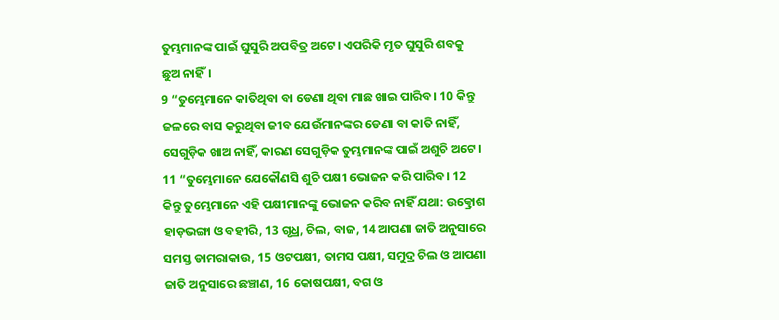ତୁମ୍ଭମାନଙ୍କ ପାଇଁ ଘୁସୁରି ଅପବିତ୍ର ଅଟେ। ଏପରିକି ମୃତ ଘୁସୁରି ଶବକୁ ଛୁଅ ନାହିଁ।
9 “ତୁମ୍ଭେମାନେ କାତିଥିବା ବା ଡେଣା ଥିବା ମାଛ ଖାଇ ପାରିବ। 10 କିନ୍ତୁ ଜଳରେ ବାସ କରୁଥିବା ଜୀବ ଯେଉଁମାନଙ୍କର ଡେଣା ବା କାତି ନାହିଁ, ସେଗୁଡ଼ିକ ଖାଅ ନାହିଁ, କାରଣ ସେଗୁଡ଼ିକ ତୁମ୍ଭମାନଙ୍କ ପାଇଁ ଅଶୁଚି ଅଟେ।
11 “ତୁମ୍ଭେମାନେ ଯେକୌଣସି ଶୁଚି ପକ୍ଷୀ ଭୋଜନ କରି ପାରିବ। 12 କିନ୍ତୁ ତୁମ୍ଭେମାନେ ଏହି ପକ୍ଷୀମାନଙ୍କୁ ଭୋଜନ କରିବ ନାହିଁ ଯଥା: ଉତ୍କ୍ରୋଶ ହାଡ଼ଭଙ୍ଗା ଓ ବହୀରି, 13 ଗୃଧ୍ର, ଚିଲ, ବାଜ, 14 ଆପଣା ଜାତି ଅନୁସାରେ ସମସ୍ତ ଡାମରାକାଉ, 15 ଓଟପକ୍ଷୀ, ତାମସ ପକ୍ଷୀ, ସମୁଦ୍ର ଚିଲ ଓ ଆପଣା ଜାତି ଅନୁସାରେ ଛଞ୍ଚାଣ, 16 କୋଷପକ୍ଷୀ, ବଗ ଓ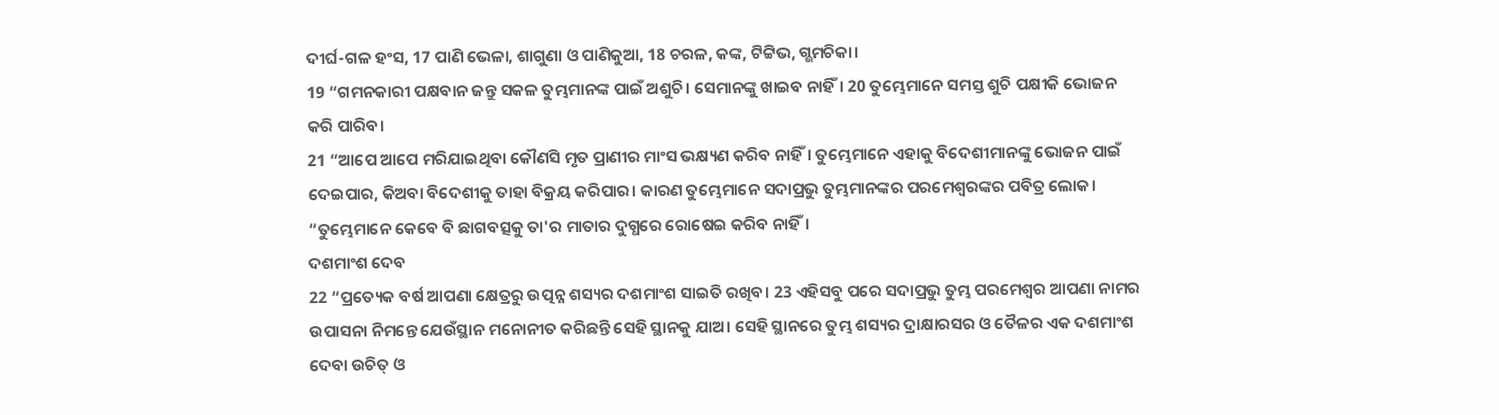ଦୀର୍ଘ-ଗଳ ହଂସ, 17 ପାଣି ଭେଳା, ଶାଗୁଣା ଓ ପାଣିକୁଆ, 18 ଚରଳ, କଙ୍କ, ଟିଟ୍ଟିଭ, ଗ୍ଭମଚିକା।
19 “ଗମନକାରୀ ପକ୍ଷବାନ ଜନ୍ତୁ ସକଳ ତୁମ୍ଭମାନଙ୍କ ପାଇଁ ଅଶୁଚି। ସେମାନଙ୍କୁ ଖାଇବ ନାହିଁ। 20 ତୁମ୍ଭେମାନେ ସମସ୍ତ ଶୁଚି ପକ୍ଷୀକି ଭୋଜନ କରି ପାରିବ।
21 “ଆପେ ଆପେ ମରିଯାଇଥିବା କୌଣସି ମୃତ ପ୍ରାଣୀର ମାଂସ ଭକ୍ଷ୍ୟଣ କରିବ ନାହିଁ। ତୁମ୍ଭେମାନେ ଏହାକୁ ବିଦେଶୀମାନଙ୍କୁ ଭୋଜନ ପାଇଁ ଦେଇପାର, କିଅବା ବିଦେଶୀକୁ ତାହା ବିକ୍ରୟ କରିପାର। କାରଣ ତୁମ୍ଭେମାନେ ସଦାପ୍ରଭୁ ତୁମ୍ଭମାନଙ୍କର ପରମେଶ୍ୱରଙ୍କର ପବିତ୍ର ଲୋକ।
“ତୁମ୍ଭେମାନେ କେବେ ବି ଛାଗବତ୍ସକୁ ତା'ର ମାତାର ଦୁଗ୍ଧରେ ରୋଷେଇ କରିବ ନାହିଁ।
ଦଶମାଂଶ ଦେବ
22 “ପ୍ରତ୍ୟେକ ବର୍ଷ ଆପଣା କ୍ଷେତ୍ରରୁ ଉତ୍ପନ୍ନ ଶସ୍ୟର ଦଶମାଂଶ ସାଇତି ରଖିବ। 23 ଏହିସବୁ ପରେ ସଦାପ୍ରଭୁ ତୁମ୍ଭ ପରମେଶ୍ୱର ଆପଣା ନାମର ଉପାସନା ନିମନ୍ତେ ଯେଉଁସ୍ଥାନ ମନୋନୀତ କରିଛନ୍ତି ସେହି ସ୍ଥାନକୁ ଯାଅ। ସେହି ସ୍ଥାନରେ ତୁମ୍ଭ ଶସ୍ୟର ଦ୍ରାକ୍ଷାରସର ଓ ତୈଳର ଏକ ଦଶମାଂଶ ଦେବା ଉଚିତ୍ ଓ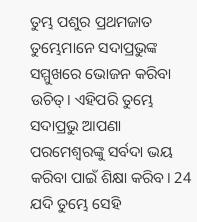ତୁମ୍ଭ ପଶୁର ପ୍ରଥମଜାତ ତୁମ୍ଭେମାନେ ସଦାପ୍ରଭୁଙ୍କ ସମ୍ମୁଖରେ ଭୋଜନ କରିବା ଉଚିତ୍। ଏହିପରି ତୁମ୍ଭେ ସଦାପ୍ରଭୁ ଆପଣା ପରମେଶ୍ୱରଙ୍କୁ ସର୍ବଦା ଭୟ କରିବା ପାଇଁ ଶିକ୍ଷା କରିବ। 24 ଯଦି ତୁମ୍ଭେ ସେହି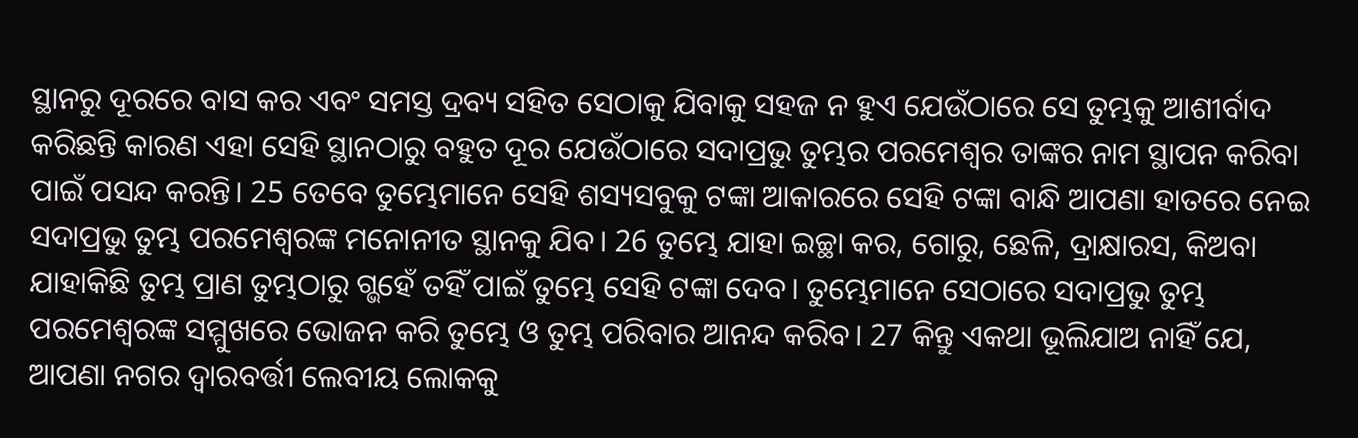ସ୍ଥାନରୁ ଦୂରରେ ବାସ କର ଏବଂ ସମସ୍ତ ଦ୍ରବ୍ୟ ସହିତ ସେଠାକୁ ଯିବାକୁ ସହଜ ନ ହୁଏ ଯେଉଁଠାରେ ସେ ତୁମ୍ଭକୁ ଆଶୀର୍ବାଦ କରିଛନ୍ତି କାରଣ ଏହା ସେହି ସ୍ଥାନଠାରୁ ବହୁତ ଦୂର ଯେଉଁଠାରେ ସଦାପ୍ରଭୁ ତୁମ୍ଭର ପରମେଶ୍ୱର ତାଙ୍କର ନାମ ସ୍ଥାପନ କରିବା ପାଇଁ ପସନ୍ଦ କରନ୍ତି। 25 ତେବେ ତୁମ୍ଭେମାନେ ସେହି ଶସ୍ୟସବୁକୁ ଟଙ୍କା ଆକାରରେ ସେହି ଟଙ୍କା ବାନ୍ଧି ଆପଣା ହାତରେ ନେଇ ସଦାପ୍ରଭୁ ତୁମ୍ଭ ପରମେଶ୍ୱରଙ୍କ ମନୋନୀତ ସ୍ଥାନକୁ ଯିବ। 26 ତୁମ୍ଭେ ଯାହା ଇଚ୍ଛା କର, ଗୋରୁ, ଛେଳି, ଦ୍ରାକ୍ଷାରସ, କିଅବା ଯାହାକିଛି ତୁମ୍ଭ ପ୍ରାଣ ତୁମ୍ଭଠାରୁ ଗ୍ଭହେଁ ତହିଁ ପାଇଁ ତୁମ୍ଭେ ସେହି ଟଙ୍କା ଦେବ। ତୁମ୍ଭେମାନେ ସେଠାରେ ସଦାପ୍ରଭୁ ତୁମ୍ଭ ପରମେଶ୍ୱରଙ୍କ ସମ୍ମୁଖରେ ଭୋଜନ କରି ତୁମ୍ଭେ ଓ ତୁମ୍ଭ ପରିବାର ଆନନ୍ଦ କରିବ। 27 କିନ୍ତୁ ଏକଥା ଭୂଲିଯାଅ ନାହିଁ ଯେ, ଆପଣା ନଗର ଦ୍ୱାରବର୍ତ୍ତୀ ଲେବୀୟ ଲୋକକୁ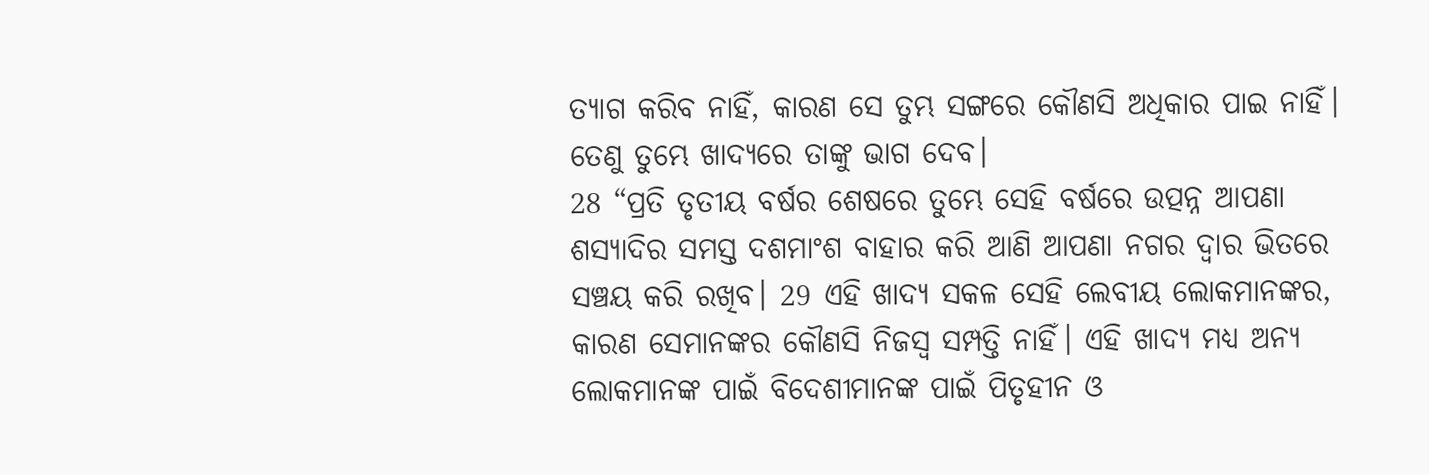ତ୍ୟାଗ କରିବ ନାହିଁ, କାରଣ ସେ ତୁମ୍ଭ ସଙ୍ଗରେ କୌଣସି ଅଧିକାର ପାଇ ନାହିଁ। ତେଣୁ ତୁମ୍ଭେ ଖାଦ୍ୟରେ ତାଙ୍କୁ ଭାଗ ଦେବ।
28 “ପ୍ରତି ତୃତୀୟ ବର୍ଷର ଶେଷରେ ତୁମ୍ଭେ ସେହି ବର୍ଷରେ ଉତ୍ପନ୍ନ ଆପଣା ଶସ୍ୟାଦିର ସମସ୍ତ ଦଶମାଂଶ ବାହାର କରି ଆଣି ଆପଣା ନଗର ଦ୍ୱାର ଭିତରେ ସଞ୍ଚୟ କରି ରଖିବ। 29 ଏହି ଖାଦ୍ୟ ସକଳ ସେହି ଲେବୀୟ ଲୋକମାନଙ୍କର, କାରଣ ସେମାନଙ୍କର କୌଣସି ନିଜସ୍ୱ ସମ୍ପତ୍ତି ନାହିଁ। ଏହି ଖାଦ୍ୟ ମଧ୍ୟ ଅନ୍ୟ ଲୋକମାନଙ୍କ ପାଇଁ ବିଦେଶୀମାନଙ୍କ ପାଇଁ ପିତୃହୀନ ଓ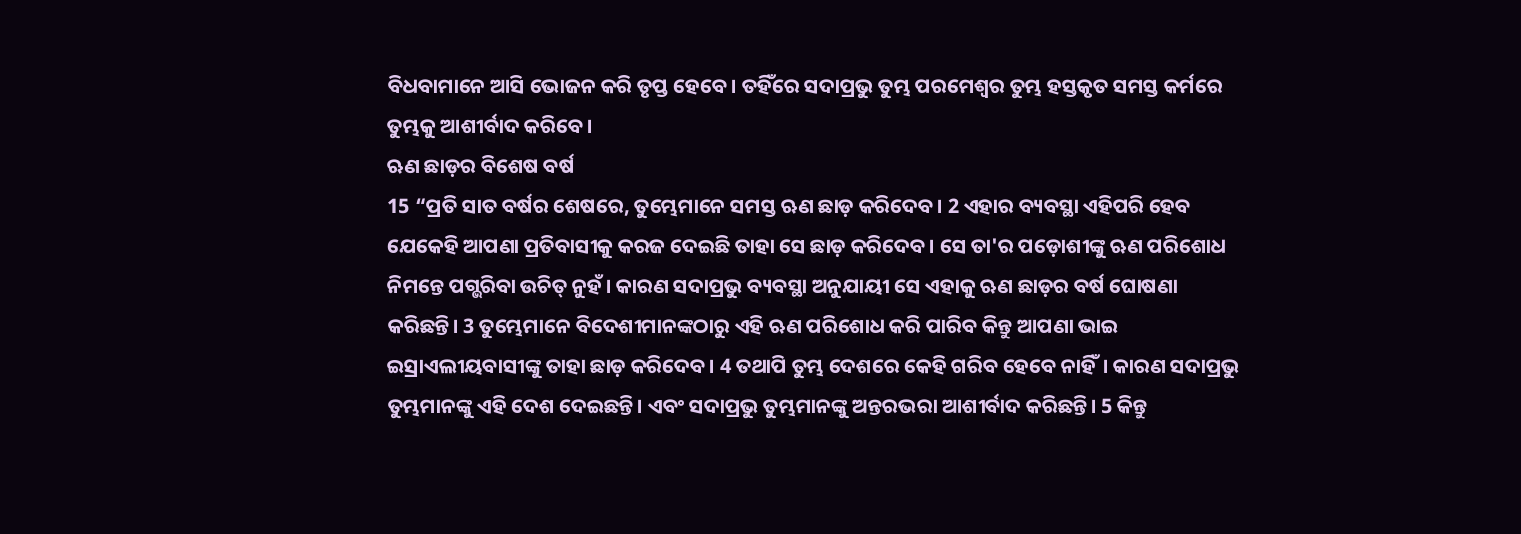ବିଧବାମାନେ ଆସି ଭୋଜନ କରି ତୃପ୍ତ ହେବେ। ତହିଁରେ ସଦାପ୍ରଭୁ ତୁମ୍ଭ ପରମେଶ୍ୱର ତୁମ୍ଭ ହସ୍ତକୃତ ସମସ୍ତ କର୍ମରେ ତୁମ୍ଭକୁ ଆଶୀର୍ବାଦ କରିବେ।
ଋଣ ଛାଡ଼ର ବିଶେଷ ବର୍ଷ
15 “ପ୍ରତି ସାତ ବର୍ଷର ଶେଷରେ, ତୁମ୍ଭେମାନେ ସମସ୍ତ ଋଣ ଛାଡ଼ କରିଦେବ। 2 ଏହାର ବ୍ୟବସ୍ଥା ଏହିପରି ହେବ ଯେକେହି ଆପଣା ପ୍ରତିବାସୀକୁ କରଜ ଦେଇଛି ତାହା ସେ ଛାଡ଼ କରିଦେବ। ସେ ତା'ର ପଡ଼ୋଶୀଙ୍କୁ ଋଣ ପରିଶୋଧ ନିମନ୍ତେ ପଗ୍ଭରିବା ଉଚିତ୍ ନୁହଁ। କାରଣ ସଦାପ୍ରଭୁ ବ୍ୟବସ୍ଥା ଅନୁଯାୟୀ ସେ ଏହାକୁ ଋଣ ଛାଡ଼ର ବର୍ଷ ଘୋଷଣା କରିଛନ୍ତି। 3 ତୁମ୍ଭେମାନେ ବିଦେଶୀମାନଙ୍କଠାରୁ ଏହି ଋଣ ପରିଶୋଧ କରି ପାରିବ କିନ୍ତୁ ଆପଣା ଭାଇ ଇସ୍ରାଏଲୀୟବାସୀଙ୍କୁ ତାହା ଛାଡ଼ କରିଦେବ। 4 ତଥାପି ତୁମ୍ଭ ଦେଶରେ କେହି ଗରିବ ହେବେ ନାହିଁ। କାରଣ ସଦାପ୍ରଭୁ ତୁମ୍ଭମାନଙ୍କୁ ଏହି ଦେଶ ଦେଇଛନ୍ତି। ଏବଂ ସଦାପ୍ରଭୁ ତୁମ୍ଭମାନଙ୍କୁ ଅନ୍ତରଭରା ଆଶୀର୍ବାଦ କରିଛନ୍ତି। 5 କିନ୍ତୁ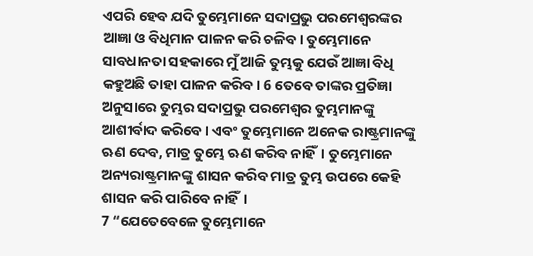ଏପରି ହେବ ଯଦି ତୁମ୍ଭେମାନେ ସଦାପ୍ରଭୁ ପରମେଶ୍ୱରଙ୍କର ଆଜ୍ଞା ଓ ବିଧିମାନ ପାଳନ କରି ଚଳିବ। ତୁମ୍ଭେମାନେ ସାବଧାନତା ସହକାରେ ମୁଁ ଆଜି ତୁମ୍ଭକୁ ଯେଉଁ ଆଜ୍ଞା ବିଧି କହୁଅଛି ତାହା ପାଳନ କରିବ। 6 ତେବେ ତାଙ୍କର ପ୍ରତିଜ୍ଞା ଅନୁସାରେ ତୁମ୍ଭର ସଦାପ୍ରଭୁ ପରମେଶ୍ୱର ତୁମ୍ଭମାନଙ୍କୁ ଆଶୀର୍ବାଦ କରିବେ। ଏବଂ ତୁମ୍ଭେମାନେ ଅନେକ ରାଷ୍ଟ୍ରମାନଙ୍କୁ ଋଣ ଦେବ, ମାତ୍ର ତୁମ୍ଭେ ଋଣ କରିବ ନାହିଁ। ତୁମ୍ଭେମାନେ ଅନ୍ୟରାଷ୍ଟ୍ରମାନଙ୍କୁ ଶାସନ କରିବ ମାତ୍ର ତୁମ୍ଭ ଉପରେ କେହି ଶାସନ କରି ପାରିବେ ନାହିଁ।
7 “ଯେତେବେଳେ ତୁମ୍ଭେମାନେ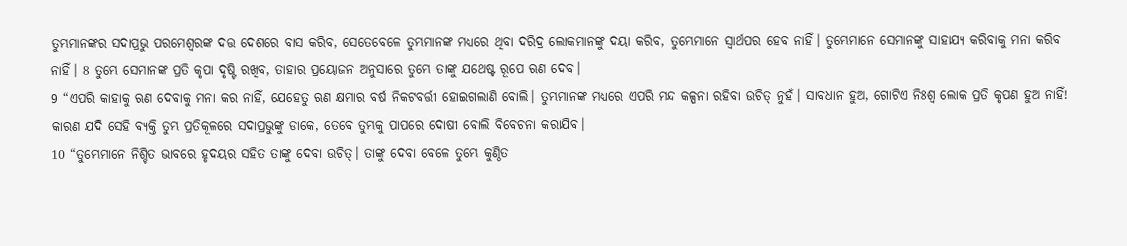ତୁମ୍ଭମାନଙ୍କର ସଦାପ୍ରଭୁ ପରମେଶ୍ୱରଙ୍କ ଦତ୍ତ ଦେଶରେ ବାସ କରିବ, ସେତେବେଳେ ତୁମ୍ଭମାନଙ୍କ ମଧ୍ୟରେ ଥିବା ଦରିଦ୍ର ଲୋକମାନଙ୍କୁ ଦୟା କରିବ, ତୁମ୍ଭେମାନେ ସ୍ୱାର୍ଥପର ହେବ ନାହିଁ। ତୁମ୍ଭେମାନେ ସେମାନଙ୍କୁ ସାହାଯ୍ୟ କରିବାକୁ ମନା କରିବ ନାହିଁ। 8 ତୁମ୍ଭେ ସେମାନଙ୍କ ପ୍ରତି କୃପା ଦୃଷ୍ଟି ରଖିବ, ତାହାର ପ୍ରୟୋଜନ ଅନୁସାରେ ତୁମ୍ଭେ ତାଙ୍କୁ ଯଥେଷ୍ଟ ରୂପେ ଋଣ ଦେବ।
9 “ଏପରି କାହାକୁ ଋଣ ଦେବାକୁ ମନା କର ନାହିଁ, ଯେହେତୁ ଋଣ କ୍ଷମାର ବର୍ଷ ନିକଟବର୍ତ୍ତୀ ହୋଇଗଲାଣି ବୋଲି। ତୁମ୍ଭମାନଙ୍କ ମଧ୍ୟରେ ଏପରି ମନ୍ଦ କଳ୍ପନା ରହିବା ଉଚିତ୍ ନୁହଁ। ସାବଧାନ ହୁଅ, ଗୋଟିଏ ନିଃଶ୍ୱ ଲୋକ ପ୍ରତି କୃପଣ ହୁଅ ନାହିଁ! କାରଣ ଯଦି ସେହି ବ୍ୟକ୍ତି ତୁମ୍ଭ ପ୍ରତିକୂଳରେ ସଦାପ୍ରଭୁଙ୍କୁ ଡାକେ, ତେବେ ତୁମ୍ଭକୁ ପାପରେ ଦୋଷୀ ବୋଲି ବିବେଚନା କରାଯିବ।
10 “ତୁମ୍ଭେମାନେ ନିଶ୍ଚିତ ଭାବରେ ହୃଦୟର ସହିତ ତାଙ୍କୁ ଦେବା ଉଚିତ୍। ତାଙ୍କୁ ଦେବା ବେଳେ ତୁମ୍ଭେ କୁଣ୍ଠିତ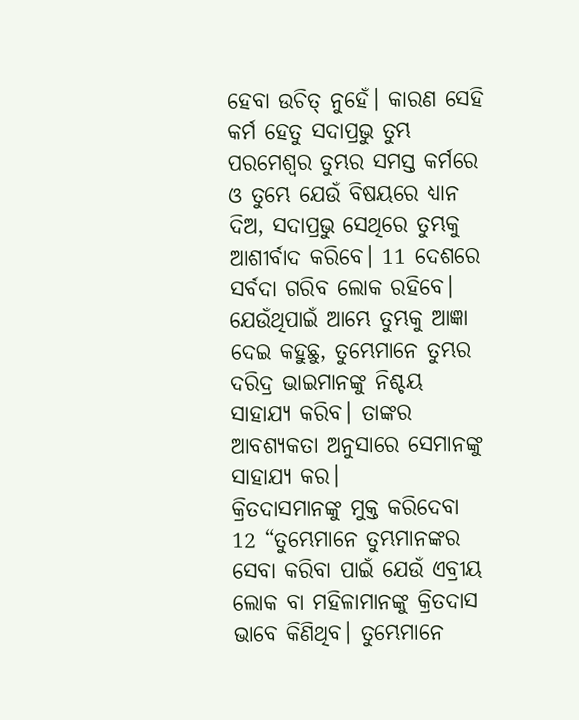ହେବା ଉଚିତ୍ ନୁହେଁ। କାରଣ ସେହି କର୍ମ ହେତୁ ସଦାପ୍ରଭୁ ତୁମ୍ଭ ପରମେଶ୍ୱର ତୁମ୍ଭର ସମସ୍ତ କର୍ମରେ ଓ ତୁମ୍ଭେ ଯେଉଁ ବିଷୟରେ ଧ୍ୟାନ ଦିଅ, ସଦାପ୍ରଭୁ ସେଥିରେ ତୁମ୍ଭକୁ ଆଶୀର୍ବାଦ କରିବେ। 11 ଦେଶରେ ସର୍ବଦା ଗରିବ ଲୋକ ରହିବେ। ଯେଉଁଥିପାଇଁ ଆମ୍ଭେ ତୁମ୍ଭକୁ ଆଜ୍ଞା ଦେଇ କହୁଛୁ, ତୁମ୍ଭେମାନେ ତୁମ୍ଭର ଦରିଦ୍ର ଭାଇମାନଙ୍କୁ ନିଶ୍ଚୟ ସାହାଯ୍ୟ କରିବ। ତାଙ୍କର ଆବଶ୍ୟକତା ଅନୁସାରେ ସେମାନଙ୍କୁ ସାହାଯ୍ୟ କର।
କ୍ରିତଦାସମାନଙ୍କୁ ମୁକ୍ତ କରିଦେବା
12 “ତୁମ୍ଭେମାନେ ତୁମ୍ଭମାନଙ୍କର ସେବା କରିବା ପାଇଁ ଯେଉଁ ଏବ୍ରୀୟ ଲୋକ ବା ମହିଳାମାନଙ୍କୁ କ୍ରିତଦାସ ଭାବେ କିଣିଥିବ। ତୁମ୍ଭେମାନେ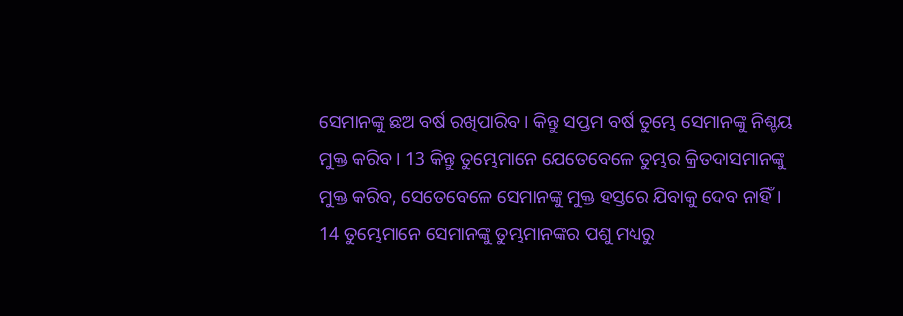ସେମାନଙ୍କୁ ଛଅ ବର୍ଷ ରଖିପାରିବ। କିନ୍ତୁ ସପ୍ତମ ବର୍ଷ ତୁମ୍ଭେ ସେମାନଙ୍କୁ ନିଶ୍ଚୟ ମୁକ୍ତ କରିବ। 13 କିନ୍ତୁ ତୁମ୍ଭେମାନେ ଯେତେବେଳେ ତୁମ୍ଭର କ୍ରିତଦାସମାନଙ୍କୁ ମୁକ୍ତ କରିବ, ସେତେବେଳେ ସେମାନଙ୍କୁ ମୁକ୍ତ ହସ୍ତରେ ଯିବାକୁ ଦେବ ନାହିଁ। 14 ତୁମ୍ଭେମାନେ ସେମାନଙ୍କୁ ତୁମ୍ଭମାନଙ୍କର ପଶୁ ମଧ୍ୟରୁ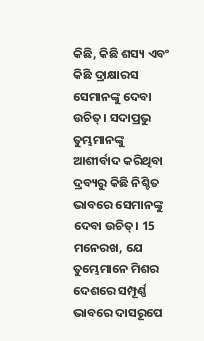କିଛି, କିଛି ଶସ୍ୟ ଏବଂ କିଛି ଦ୍ରାକ୍ଷାରସ ସେମାନଙ୍କୁ ଦେବା ଉଚିତ୍। ସଦାପ୍ରଭୁ ତୁମ୍ଭମାନଙ୍କୁ ଆଶୀର୍ବାଦ କରିଥିବା ଦ୍ରବ୍ୟରୁ କିଛି ନିଶ୍ଚିତ ଭାବରେ ସେମାନଙ୍କୁ ଦେବା ଉଚିତ୍। 15 ମନେରଖ, ଯେ ତୁମ୍ଭେମାନେ ମିଶର ଦେଶରେ ସମ୍ପୂର୍ଣ୍ଣ ଭାବରେ ଦାସରୂପେ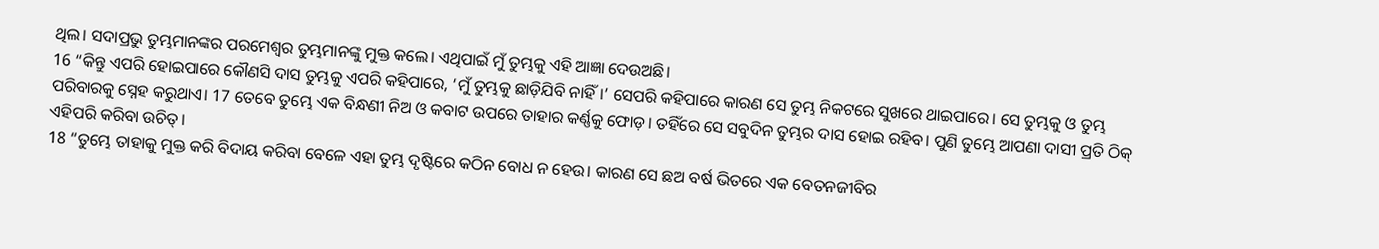ଥିଲ। ସଦାପ୍ରଭୁ ତୁମ୍ଭମାନଙ୍କର ପରମେଶ୍ୱର ତୁମ୍ଭମାନଙ୍କୁ ମୁକ୍ତ କଲେ। ଏଥିପାଇଁ ମୁଁ ତୁମ୍ଭକୁ ଏହି ଆଜ୍ଞା ଦେଉଅଛି।
16 “କିନ୍ତୁ ଏପରି ହୋଇପାରେ କୌଣସି ଦାସ ତୁମ୍ଭକୁ ଏପରି କହିପାରେ, ‘ମୁଁ ତୁମ୍ଭକୁ ଛାଡ଼ିଯିବି ନାହିଁ।’ ସେପରି କହିପାରେ କାରଣ ସେ ତୁମ୍ଭ ନିକଟରେ ସୁଖରେ ଥାଇପାରେ। ସେ ତୁମ୍ଭକୁ ଓ ତୁମ୍ଭ ପରିବାରକୁ ସ୍ନେହ କରୁଥାଏ। 17 ତେବେ ତୁମ୍ଭେ ଏକ ବିନ୍ଧଣୀ ନିଅ ଓ କବାଟ ଉପରେ ତାହାର କର୍ଣ୍ଣକୁ ଫୋଡ଼। ତହିଁରେ ସେ ସବୁଦିନ ତୁମ୍ଭର ଦାସ ହୋଇ ରହିବ। ପୁଣି ତୁମ୍ଭେ ଆପଣା ଦାସୀ ପ୍ରତି ଠିକ୍ ଏହିପରି କରିବା ଉଚିତ୍।
18 “ତୁମ୍ଭେ ତାହାକୁ ମୁକ୍ତ କରି ବିଦାୟ କରିବା ବେଳେ ଏହା ତୁମ୍ଭ ଦୃଷ୍ଟିରେ କଠିନ ବୋଧ ନ ହେଉ। କାରଣ ସେ ଛଅ ବର୍ଷ ଭିତରେ ଏକ ବେତନଜୀବିର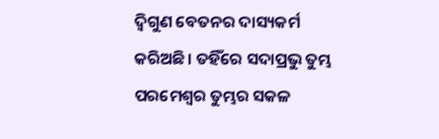ଦ୍ୱିଗୁଣ ବେତନର ଦାସ୍ୟକର୍ମ କରିଅଛି। ତହିଁରେ ସଦାପ୍ରଭୁ ତୁମ୍ଭ ପରମେଶ୍ୱର ତୁମ୍ଭର ସକଳ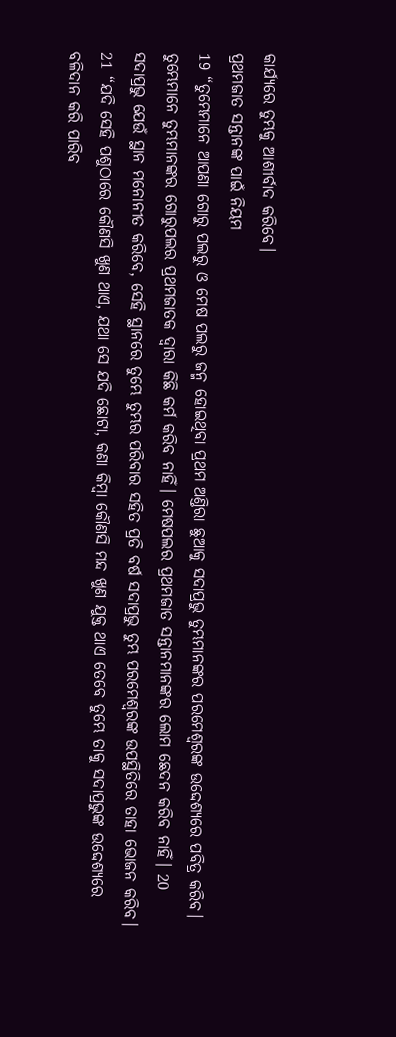କାର୍ଯ୍ୟରେ ତୁମ୍ଭକୁ ଆଶୀର୍ବାଦ କରିବେ।
ପ୍ରଥମଜାତ ସନ୍ତାନଙ୍କ ପାଇଁ ନିୟମ
19 “ତୁମ୍ଭେମାନେ ଆପଣା ଗୋରୁ ପଲରୁ ଓ ମେଷ ପଲରୁ ଜନ୍ମ ହୋଇଥିବା ପ୍ରଥମ ଅଣ୍ତିରା ଛୁଆକୁ ସଦାପ୍ରଭୁ ତୁମ୍ଭମାନଙ୍କର ପରମେଶ୍ୱରଙ୍କ ଉଦ୍ଦେଶ୍ୟରେ ପବିତ୍ର କରିବ। ତୁମ୍ଭେମାନେ ତୁମ୍ଭମାନଙ୍କର ଗୋରୁପଲର ପ୍ରଥମଜାତକ ଦ୍ୱାରା କିଛି କର୍ମ କରିବ ନାହିଁ। ମେଷପଲର ପ୍ରଥମଜାତ ସନ୍ତାନମାନଙ୍କର ଲୋମ ଛେଦନ କରିବ ନାହିଁ। 20 ସଦାପ୍ରଭୁ ଯେଉଁ ସ୍ଥାନ ମନୋନୀତ କରିବେ, ସେହି ସ୍ଥାନରେ ତୁମ୍ଭେ ତୁମ୍ଭର ପରିବାର ସହିତ ପ୍ରତି ବର୍ଷ ସଦାପ୍ରଭୁ ତୁମ୍ଭ ପରମେଶ୍ୱରଙ୍କ ଉପସ୍ଥିତିରେ ତାହା ଭୋଜନ କରିବ।
21 “ଯଦି ସେହି ପଶୁଠାରେ କୌଣସି ଖୁଣ ଥାଏ, ଯଥା ସେ ଯଦି ଛୋଟା, କଣା କିମ୍ବା କୌଣସି ମନ୍ଦ ଖୁଣ ଯୁକ୍ତ ଥାଏ ତେବେ ତୁମ୍ଭେ ତାକୁ ସଦାପ୍ରଭୁଙ୍କ ଉଦ୍ଦେଶ୍ୟରେ ବଳିଦାନ କରି ପାରିବ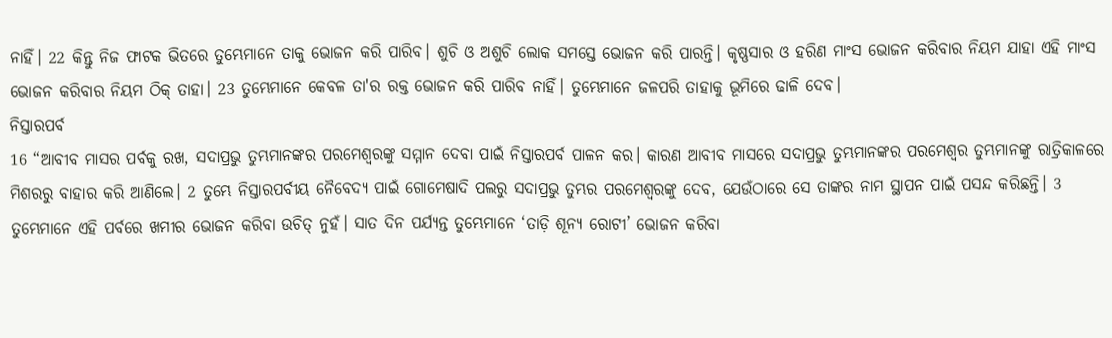ନାହିଁ। 22 କିନ୍ତୁ ନିଜ ଫାଟକ ଭିତରେ ତୁମ୍ଭେମାନେ ତାକୁ ଭୋଜନ କରି ପାରିବ। ଶୁଚି ଓ ଅଶୁଚି ଲୋକ ସମସ୍ତେ ଭୋଜନ କରି ପାରନ୍ତି। କୃଷ୍ଣସାର ଓ ହରିଣ ମାଂସ ଭୋଜନ କରିବାର ନିୟମ ଯାହା ଏହି ମାଂସ ଭୋଜନ କରିବାର ନିୟମ ଠିକ୍ ତାହା। 23 ତୁମ୍ଭେମାନେ କେବଳ ତା'ର ରକ୍ତ ଭୋଜନ କରି ପାରିବ ନାହିଁ। ତୁମ୍ଭେମାନେ ଜଳପରି ତାହାକୁ ଭୂମିରେ ଢାଳି ଦେବ।
ନିସ୍ତାରପର୍ବ
16 “ଆବୀବ ମାସର ପର୍ବକୁ ରଖ, ସଦାପ୍ରଭୁ ତୁମ୍ଭମାନଙ୍କର ପରମେଶ୍ୱରଙ୍କୁ ସମ୍ମାନ ଦେବା ପାଇଁ ନିସ୍ତାରପର୍ବ ପାଳନ କର। କାରଣ ଆବୀବ ମାସରେ ସଦାପ୍ରଭୁ ତୁମ୍ଭମାନଙ୍କର ପରମେଶ୍ୱର ତୁମ୍ଭମାନଙ୍କୁ ରାତ୍ରିକାଳରେ ମିଶରରୁ ବାହାର କରି ଆଣିଲେ। 2 ତୁମ୍ଭେ ନିସ୍ତାରପର୍ବୀୟ ନୈବେଦ୍ୟ ପାଇଁ ଗୋମେଷାଦି ପଲରୁ ସଦାପ୍ରଭୁ ତୁମ୍ଭର ପରମେଶ୍ୱରଙ୍କୁ ଦେବ, ଯେଉଁଠାରେ ସେ ତାଙ୍କର ନାମ ସ୍ଥାପନ ପାଇଁ ପସନ୍ଦ କରିଛନ୍ତି। 3 ତୁମ୍ଭେମାନେ ଏହି ପର୍ବରେ ଖମୀର ଭୋଜନ କରିବା ଉଚିତ୍ ନୁହଁ। ସାତ ଦିନ ପର୍ଯ୍ୟନ୍ତ ତୁମ୍ଭେମାନେ ‘ତାଡ଼ି ଶୂନ୍ୟ ରୋଟୀ’ ଭୋଜନ କରିବା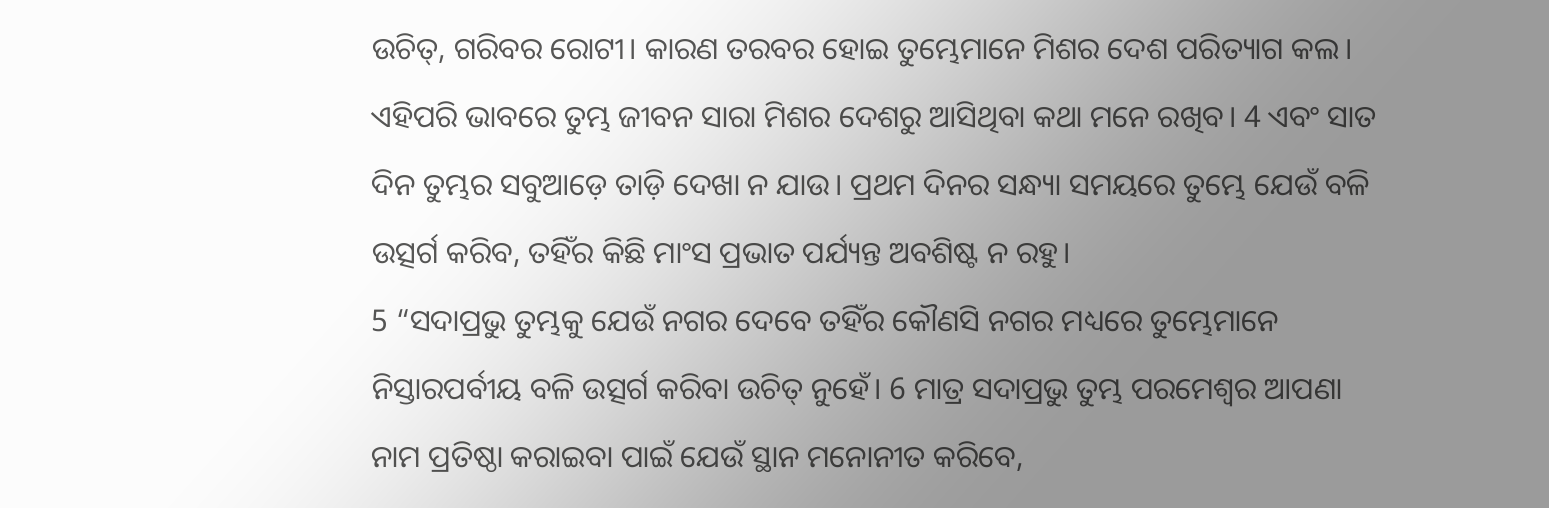ଉଚିତ୍, ଗରିବର ରୋଟୀ। କାରଣ ତରବର ହୋଇ ତୁମ୍ଭେମାନେ ମିଶର ଦେଶ ପରିତ୍ୟାଗ କଲ। ଏହିପରି ଭାବରେ ତୁମ୍ଭ ଜୀବନ ସାରା ମିଶର ଦେଶରୁ ଆସିଥିବା କଥା ମନେ ରଖିବ। 4 ଏବଂ ସାତ ଦିନ ତୁମ୍ଭର ସବୁଆଡ଼େ ତାଡ଼ି ଦେଖା ନ ଯାଉ। ପ୍ରଥମ ଦିନର ସନ୍ଧ୍ୟା ସମୟରେ ତୁମ୍ଭେ ଯେଉଁ ବଳି ଉତ୍ସର୍ଗ କରିବ, ତହିଁର କିଛି ମାଂସ ପ୍ରଭାତ ପର୍ଯ୍ୟନ୍ତ ଅବଶିଷ୍ଟ ନ ରହୁ।
5 “ସଦାପ୍ରଭୁ ତୁମ୍ଭକୁ ଯେଉଁ ନଗର ଦେବେ ତହିଁର କୌଣସି ନଗର ମଧ୍ୟରେ ତୁମ୍ଭେମାନେ ନିସ୍ତାରପର୍ବୀୟ ବଳି ଉତ୍ସର୍ଗ କରିବା ଉଚିତ୍ ନୁହେଁ। 6 ମାତ୍ର ସଦାପ୍ରଭୁ ତୁମ୍ଭ ପରମେଶ୍ୱର ଆପଣା ନାମ ପ୍ରତିଷ୍ଠା କରାଇବା ପାଇଁ ଯେଉଁ ସ୍ଥାନ ମନୋନୀତ କରିବେ,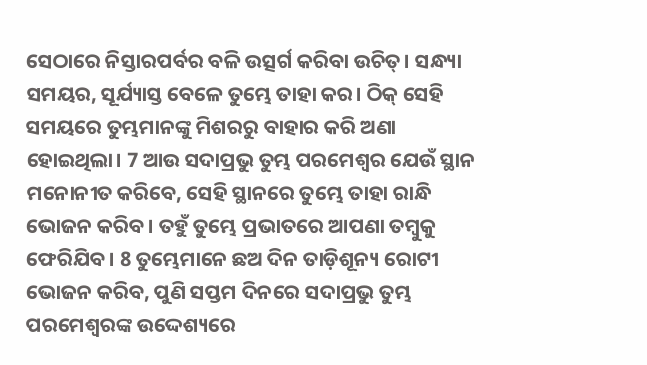ସେଠାରେ ନିସ୍ତାରପର୍ବର ବଳି ଉତ୍ସର୍ଗ କରିବା ଉଚିତ୍। ସନ୍ଧ୍ୟା ସମୟର, ସୂର୍ଯ୍ୟାସ୍ତ ବେଳେ ତୁମ୍ଭେ ତାହା କର। ଠିକ୍ ସେହି ସମୟରେ ତୁମ୍ଭମାନଙ୍କୁ ମିଶରରୁ ବାହାର କରି ଅଣା ହୋଇଥିଲା। 7 ଆଉ ସଦାପ୍ରଭୁ ତୁମ୍ଭ ପରମେଶ୍ୱର ଯେଉଁ ସ୍ଥାନ ମନୋନୀତ କରିବେ, ସେହି ସ୍ଥାନରେ ତୁମ୍ଭେ ତାହା ରାନ୍ଧି ଭୋଜନ କରିବ। ତହୁଁ ତୁମ୍ଭେ ପ୍ରଭାତରେ ଆପଣା ତମ୍ବୁକୁ ଫେରିଯିବ। 8 ତୁମ୍ଭେମାନେ ଛଅ ଦିନ ତାଡ଼ିଶୂନ୍ୟ ରୋଟୀ ଭୋଜନ କରିବ, ପୁଣି ସପ୍ତମ ଦିନରେ ସଦାପ୍ରଭୁ ତୁମ୍ଭ ପରମେଶ୍ୱରଙ୍କ ଉଦ୍ଦେଶ୍ୟରେ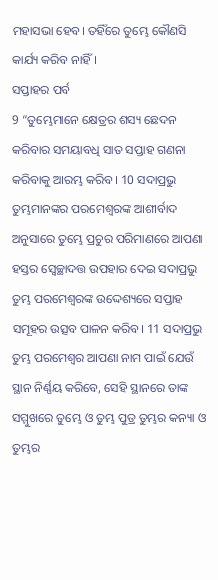ମହାସଭା ହେବ। ତହିଁରେ ତୁମ୍ଭେ କୌଣସି କାର୍ଯ୍ୟ କରିବ ନାହିଁ।
ସପ୍ତାହର ପର୍ବ
9 “ତୁମ୍ଭେମାନେ କ୍ଷେତ୍ରର ଶସ୍ୟ ଛେଦନ କରିବାର ସମୟାବଧି ସାତ ସପ୍ତାହ ଗଣନା କରିବାକୁ ଆରମ୍ଭ କରିବ। 10 ସଦାପ୍ରଭୁ ତୁମ୍ଭମାନଙ୍କର ପରମେଶ୍ୱରଙ୍କ ଆଶୀର୍ବାଦ ଅନୁସାରେ ତୁମ୍ଭେ ପ୍ରଚୁର ପରିମାଣରେ ଆପଣା ହସ୍ତର ସ୍ୱେଚ୍ଛାଦତ୍ତ ଉପହାର ଦେଇ ସଦାପ୍ରଭୁ ତୁମ୍ଭ ପରମେଶ୍ୱରଙ୍କ ଉଦ୍ଦେଶ୍ୟରେ ସପ୍ତାହ ସମୂହର ଉତ୍ସବ ପାଳନ କରିବ। 11 ସଦାପ୍ରଭୁ ତୁମ୍ଭ ପରମେଶ୍ୱର ଆପଣା ନାମ ପାଇଁ ଯେଉଁ ସ୍ଥାନ ନିର୍ଣ୍ଣୟ କରିବେ, ସେହି ସ୍ଥାନରେ ତାଙ୍କ ସମ୍ମୁଖରେ ତୁମ୍ଭେ ଓ ତୁମ୍ଭ ପୁତ୍ର ତୁମ୍ଭର କନ୍ୟା ଓ ତୁମ୍ଭର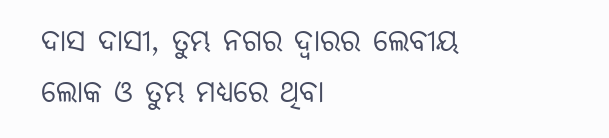ଦାସ ଦାସୀ, ତୁମ୍ଭ ନଗର ଦ୍ୱାରର ଲେବୀୟ ଲୋକ ଓ ତୁମ୍ଭ ମଧ୍ୟରେ ଥିବା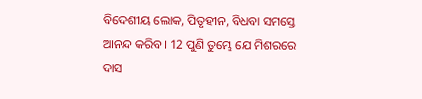ବିଦେଶୀୟ ଲୋକ, ପିତୃହୀନ, ବିଧବା ସମସ୍ତେ ଆନନ୍ଦ କରିବ। 12 ପୁଣି ତୁମ୍ଭେ ଯେ ମିଶରରେ ଦାସ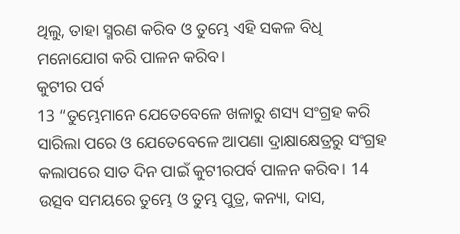ଥିଲୁ, ତାହା ସ୍ମରଣ କରିବ ଓ ତୁମ୍ଭେ ଏହି ସକଳ ବିଧି ମନୋଯୋଗ କରି ପାଳନ କରିବ।
କୁଟୀର ପର୍ବ
13 “ତୁମ୍ଭେମାନେ ଯେତେବେଳେ ଖଳାରୁ ଶସ୍ୟ ସଂଗ୍ରହ କରି ସାରିଲା ପରେ ଓ ଯେତେବେଳେ ଆପଣା ଦ୍ରାକ୍ଷାକ୍ଷେତ୍ରରୁ ସଂଗ୍ରହ କଲାପରେ ସାତ ଦିନ ପାଇଁ କୁଟୀରପର୍ବ ପାଳନ କରିବ। 14 ଉତ୍ସବ ସମୟରେ ତୁମ୍ଭେ ଓ ତୁମ୍ଭ ପୁତ୍ର, କନ୍ୟା, ଦାସ,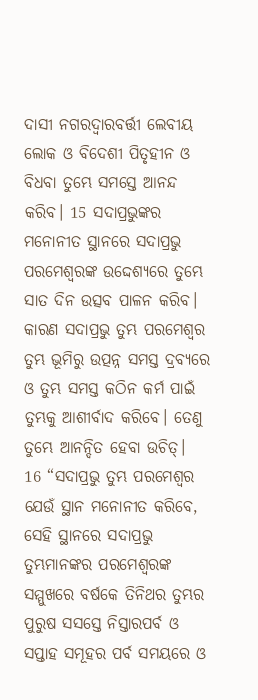ଦାସୀ ନଗରଦ୍ୱାରବର୍ତ୍ତୀ ଲେବୀୟ ଲୋକ ଓ ବିଦେଶୀ ପିତୃହୀନ ଓ ବିଧବା ତୁମ୍ଭେ ସମସ୍ତେ ଆନନ୍ଦ କରିବ। 15 ସଦାପ୍ରଭୁଙ୍କର ମନୋନୀତ ସ୍ଥାନରେ ସଦାପ୍ରଭୁ ପରମେଶ୍ୱରଙ୍କ ଉଦ୍ଦେଶ୍ୟରେ ତୁମ୍ଭେ ସାତ ଦିନ ଉତ୍ସବ ପାଳନ କରିବ। କାରଣ ସଦାପ୍ରଭୁ ତୁମ୍ଭ ପରମେଶ୍ୱର ତୁମ୍ଭ ଭୂମିରୁ ଉତ୍ପନ୍ନ ସମସ୍ତ ଦ୍ରବ୍ୟରେ ଓ ତୁମ୍ଭ ସମସ୍ତ କଠିନ କର୍ମ ପାଇଁ ତୁମ୍ଭକୁ ଆଶୀର୍ବାଦ କରିବେ। ତେଣୁ ତୁମ୍ଭେ ଆନନ୍ଦିତ ହେବା ଉଚିତ୍।
16 “ସଦାପ୍ରଭୁ ତୁମ୍ଭ ପରମେଶ୍ୱର ଯେଉଁ ସ୍ଥାନ ମନୋନୀତ କରିବେ, ସେହି ସ୍ଥାନରେ ସଦାପ୍ରଭୁ ତୁମ୍ଭମାନଙ୍କର ପରମେଶ୍ୱରଙ୍କ ସମ୍ମୁଖରେ ବର୍ଷକେ ତିନିଥର ତୁମ୍ଭର ପୁରୁଷ ସସସ୍ତେ ନିସ୍ତାରପର୍ବ ଓ ସପ୍ତାହ ସମୂହର ପର୍ବ ସମୟରେ ଓ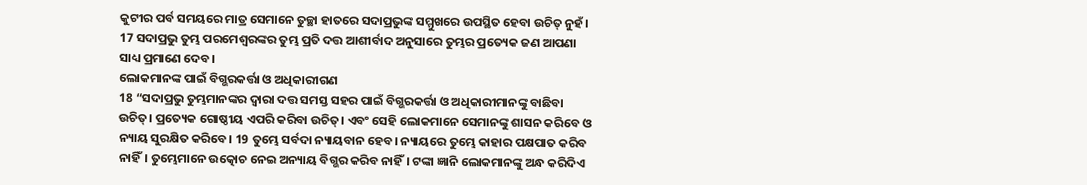କୁଟୀର ପର୍ବ ସମୟରେ ମାତ୍ର ସେମାନେ ତୁଚ୍ଛା ହାତରେ ସଦାପ୍ରଭୁଙ୍କ ସମ୍ମୁଖରେ ଉପସ୍ଥିତ ହେବା ଉଚିତ୍ ନୁହଁ। 17 ସଦାପ୍ରଭୁ ତୁମ୍ଭ ପରମେଶ୍ୱରଙ୍କର ତୁମ୍ଭ ପ୍ରତି ଦତ୍ତ ଆଶୀର୍ବାଦ ଅନୁସାରେ ତୁମ୍ଭର ପ୍ରତ୍ୟେକ ଜଣ ଆପଣା ସାଧ୍ୟ ପ୍ରମାଣେ ଦେବ।
ଲୋକମାନଙ୍କ ପାଇଁ ବିଗ୍ଭରକର୍ତ୍ତା ଓ ଅଧିକାରୀଗଣ
18 “ସଦାପ୍ରଭୁ ତୁମ୍ଭମାନଙ୍କର ଦ୍ୱାରା ଦତ୍ତ ସମସ୍ତ ସହର ପାଇଁ ବିଗ୍ଭରକର୍ତ୍ତା ଓ ଅଧିକାରୀମାନଙ୍କୁ ବାଛିବା ଉଚିତ୍। ପ୍ରତ୍ୟେକ ଗୋଷ୍ଠୀୟ ଏପରି କରିବା ଉଚିତ୍। ଏବଂ ସେହି ଲୋକମାନେ ସେମାନଙ୍କୁ ଶାସନ କରିବେ ଓ ନ୍ୟାୟ ସୁରକ୍ଷିତ କରିବେ। 19 ତୁମ୍ଭେ ସର୍ବଦା ନ୍ୟାୟବାନ ହେବ। ନ୍ୟାୟରେ ତୁମ୍ଭେ କାହାର ପକ୍ଷପାତ କରିବ ନାହିଁ। ତୁମ୍ଭେମାନେ ଉତ୍କୋଚ ନେଇ ଅନ୍ୟାୟ ବିଗ୍ଭର କରିବ ନାହିଁ। ଟଙ୍କା ଜ୍ଞାନି ଲୋକମାନଙ୍କୁ ଅନ୍ଧ କରିଦିଏ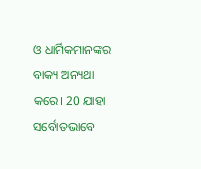ଓ ଧାର୍ମିକମାନଙ୍କର ବାକ୍ୟ ଅନ୍ୟଥା କରେ। 20 ଯାହା ସର୍ବୋତଭାବେ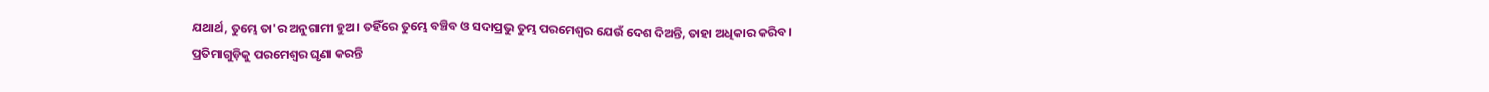ଯଥାର୍ଥ, ତୁମ୍ଭେ ତା'ର ଅନୁଗାମୀ ହୁଅ। ତହିଁରେ ତୁମ୍ଭେ ବଞ୍ଚିବ ଓ ସଦାପ୍ରଭୁ ତୁମ୍ଭ ପରମେଶ୍ୱର ଯେଉଁ ଦେଶ ଦିଅନ୍ତି, ତାହା ଅଧିକାର କରିବ।
ପ୍ରତିମାଗୁଡ଼ିକୁ ପରମେଶ୍ୱର ଘୃଣା କରନ୍ତି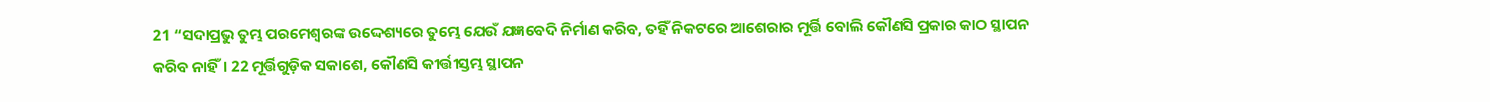21 “ସଦାପ୍ରଭୁ ତୁମ୍ଭ ପରମେଶ୍ୱରଙ୍କ ଉଦ୍ଦେଶ୍ୟରେ ତୁମ୍ଭେ ଯେଉଁ ଯଜ୍ଞବେଦି ନିର୍ମାଣ କରିବ, ତହିଁ ନିକଟରେ ଆଶେରାର ମୂର୍ତ୍ତି ବୋଲି କୌଣସି ପ୍ରକାର କାଠ ସ୍ଥାପନ କରିବ ନାହିଁ। 22 ମୂର୍ତ୍ତିଗୁଡ଼ିକ ସକାଶେ, କୌଣସି କୀର୍ତ୍ତୀସ୍ତମ୍ଭ ସ୍ଥାପନ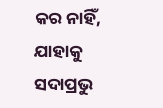କର ନାହିଁ, ଯାହାକୁ ସଦାପ୍ରଭୁ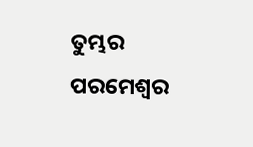ତୁମ୍ଭର ପରମେଶ୍ୱର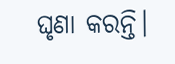ଘୃଣା କରନ୍ତି।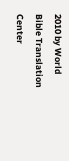2010 by World Bible Translation Center